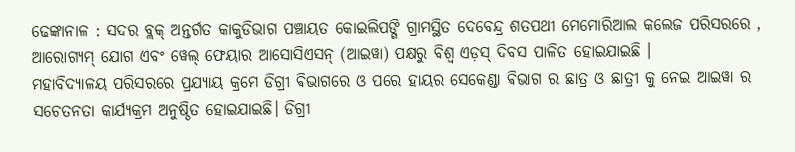ଢେଙ୍କାନାଳ : ସଦର ବ୍ଲକ୍ ଅନ୍ତର୍ଗତ କାକୁଡିଭାଗ ପଞ୍ଚାୟତ କୋଇଲିପଙ୍ଗି ଗ୍ରାମସ୍ଥିତ ଦେବେନ୍ଦ୍ର ଶତପଥୀ ମେମୋରିଆଲ କଲେଜ ପରିସରରେ , ଆରୋଗ୍ୟମ୍ ଯୋଗ ଏବଂ ୱେଲ୍ ଫେୟାର ଆସୋସିଏସନ୍ (ଆଇୱା) ପକ୍ଷରୁ ବିଶ୍ୱ ଏଡ଼ସ୍ ଦିବସ ପାଳିତ ହୋଇଯାଇଛି ।
ମହାବିଦ୍ୟାଳୟ ପରିସରରେ ପ୍ରଯ୍ୟାୟ କ୍ରମେ ଡିଗ୍ରୀ ଵିଭାଗରେ ଓ ପରେ ହାୟର ସେକେଣ୍ଡା ଵିଭାଗ ର ଛାତ୍ର ଓ ଛାତ୍ରୀ କୁ ନେଇ ଆଇୱା ର ସଚେତନତା କାର୍ଯ୍ୟକ୍ରମ ଅନୁଷ୍ଠିତ ହୋଇଯାଇଛି। ଡିଗ୍ରୀ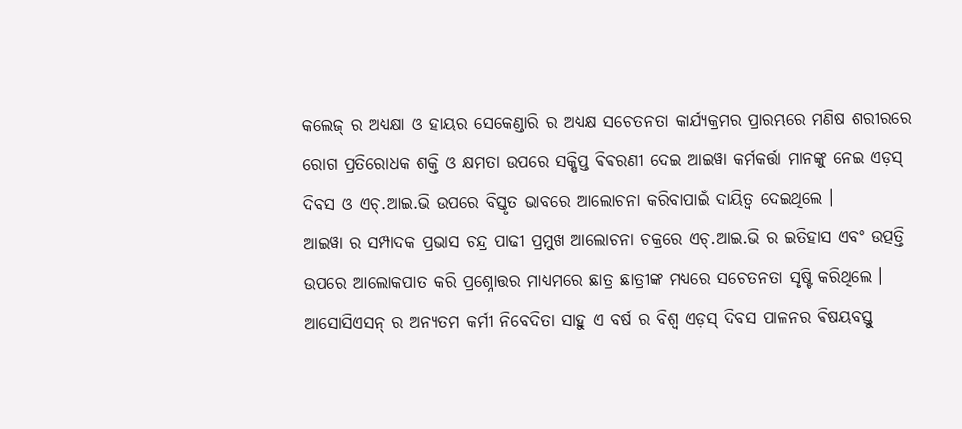କଲେଜ୍ ର ଅଧ୍ୟକ୍ଷା ଓ ହାୟର ସେକେଣ୍ଡାରି ର ଅଧ୍ୟକ୍ଷ ସଚେତନତା କାର୍ଯ୍ୟକ୍ରମର ପ୍ରାରମ୍ଭରେ ମଣିଷ ଶରୀରରେ ରୋଗ ପ୍ରତିରୋଧକ ଶକ୍ତି ଓ କ୍ଷମତା ଉପରେ ସକ୍ଷିପ୍ତ ଵିଵରଣୀ ଦେଇ ଆଇୱା କର୍ମକର୍ତ୍ତା ମାନଙ୍କୁ ନେଇ ଏଡ଼ସ୍ ଦିବସ ଓ ଏଚ୍.ଆଇ.ଭି ଉପରେ ବିସ୍ତୃତ ଭାବରେ ଆଲୋଚନା କରିବାପାଇଁ ଦାୟିତ୍ଵ ଦେଇଥିଲେ ।
ଆଇୱା ର ସମ୍ପାଦକ ପ୍ରଭାସ ଚନ୍ଦ୍ର ପାଢୀ ପ୍ରମୁଖ ଆଲୋଚନା ଚକ୍ରରେ ଏଚ୍.ଆଇ.ଭି ର ଇତିହାସ ଏବଂ ଉତ୍ପତ୍ତି ଉପରେ ଆଲୋକପାତ କରି ପ୍ରଶ୍ନୋତ୍ତର ମାଧ୍ୟମରେ ଛାତ୍ର ଛାତ୍ରୀଙ୍କ ମଧ୍ୟରେ ସଚେତନତା ସୃଷ୍ଟି କରିଥିଲେ । ଆସୋସିଏସନ୍ ର ଅନ୍ୟତମ କର୍ମୀ ନିବେଦିତା ସାହୁ ଏ ବର୍ଷ ର ବିଶ୍ୱ ଏଡ଼ସ୍ ଦିବସ ପାଳନର ଵିଷୟବସ୍ତୁ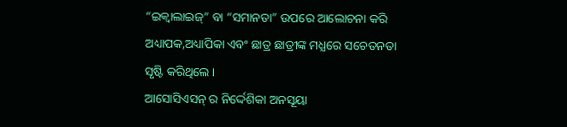“ଇକ୍ୱାଲାଇଜ୍” ବା “ସମାନତା” ଉପରେ ଆଲୋଚନା କରି ଅଧ୍ୟାପକ,ଅଧ୍ୟାପିକା ଏବଂ ଛାତ୍ର ଛାତ୍ରୀଙ୍କ ମଧ୍ଯରେ ସଚେତନତା ସୃଷ୍ଟି କରିଥିଲେ ।
ଆସୋସିଏସନ୍ ର ନିର୍ଦ୍ଦେଶିକା ଅନସୂୟା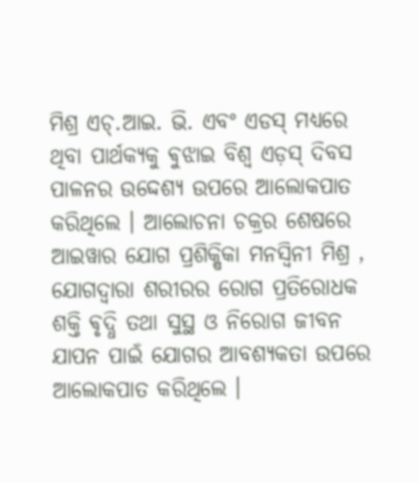ମିଶ୍ର ଏଚ୍.ଆଇ. ଭି. ଏବଂ ଏଡସ୍ ମଧ୍ୟରେ ଥିବା ପାର୍ଥକ୍ୟକୁ ଵୁଝାଇ ବିଶ୍ୱ ଏଡ଼ସ୍ ଦିବସ ପାଳନର ଉଦ୍ଦେଶ୍ୟ ଉପରେ ଆଲୋକପାତ କରିଥିଲେ । ଆଲୋଚନା ଚକ୍ରର ଶେଷରେ ଆଇୱାର ଯୋଗ ପ୍ରଶିକ୍ଷିକା ମନସ୍ୱିନୀ ମିଶ୍ର , ଯୋଗଦ୍ୱାରା ଶରୀରର ରୋଗ ପ୍ରତିରୋଧକ ଶକ୍ତି ଵୃଦ୍ଧି ତଥା ସୁସ୍ଥ ଓ ନିରୋଗ ଜୀବନ ଯାପନ ପାଇଁ ଯୋଗର ଆବଶ୍ୟକତା ଉପରେ ଆଲୋକପାତ କରିଥିଲେ ।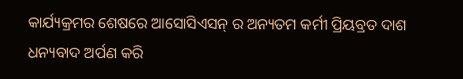କାର୍ଯ୍ୟକ୍ରମର ଶେଷରେ ଆସୋସିଏସନ୍ ର ଅନ୍ୟତମ କର୍ମୀ ପ୍ରିୟବ୍ରତ ଦାଶ ଧନ୍ୟବାଦ ଅର୍ପଣ କରି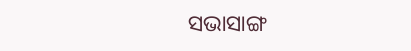ସଭାସାଙ୍ଗ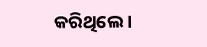କରିଥିଲେ ।